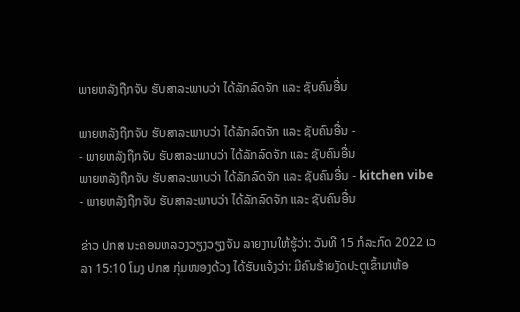ພາຍຫລັງຖືກຈັບ ຮັບສາລະພາບວ່າ ໄດ້ລັກລົດຈັກ ແລະ ຊັບຄົນອື່ນ

ພາຍຫລັງຖືກຈັບ ຮັບສາລະພາບວ່າ ໄດ້ລັກລົດຈັກ ແລະ ຊັບຄົນອື່ນ -                             - ພາຍຫລັງຖືກຈັບ ຮັບສາລະພາບວ່າ ໄດ້ລັກລົດຈັກ ແລະ ຊັບຄົນອື່ນ
ພາຍຫລັງຖືກຈັບ ຮັບສາລະພາບວ່າ ໄດ້ລັກລົດຈັກ ແລະ ຊັບຄົນອື່ນ - kitchen vibe - ພາຍຫລັງຖືກຈັບ ຮັບສາລະພາບວ່າ ໄດ້ລັກລົດຈັກ ແລະ ຊັບຄົນອື່ນ

ຂ່າວ ປກສ ນະຄອນຫລວງວຽງວຽງຈັນ ລາຍງານໃຫ້ຮູ້ວ່າ: ວັນທີ 15 ກໍລະກົດ 2022 ເວລາ 15:10 ໂມງ ປກສ ກຸ່ມໜອງດ້ວງ ໄດ້ຮັບແຈ້ງວ່າ: ມີຄົນຮ້າຍງັດປະຕູເຂົ້າມາຫ້ອ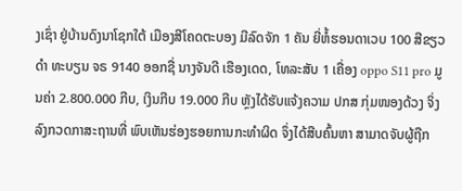ງເຊົ່າ ຢູ່ບ້ານດົງນາໂຊກໃຕ້ ເມືອງສີໂຄດຕະບອງ ມີລົດຈັກ 1 ຄັນ ຍີ່ຫໍ້ຮອນດາເວບ 100 ສີຂຽວດໍາ ທະບຽນ ຈຣ 9140 ອອກຊື່ ນາງຈັນດີ ເຮືອງເດດ, ໂທລະສັບ 1 ເຄື່ອງ oppo S11 pro ມູນຄ່າ 2.800.000 ກີບ, ເງິນກີບ 19.000 ກີບ ຫຼັງໄດ້ຮັບແຈ້ງຄວາມ ປກສ ກຸ່ມໜອງດ້ວງ ຈິ່ງລົງກວດກາສະຖານທີ່ ພົບເຫັນຮ່ອງຮອຍການກະທໍາຜິດ ຈຶ່ງໄດ້ສືບຄົ້ນຫາ ສາມາດຈັບຜູ້ຖືກ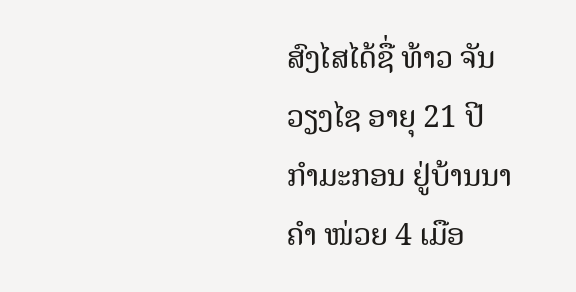ສົງໄສໄດ້ຊື່ ທ້າວ ຈັນວຽງໄຊ ອາຍຸ 21 ປີ ກໍາມະກອນ ຢູ່ບ້ານນາຄໍາ ໜ່ວຍ 4 ເມືອ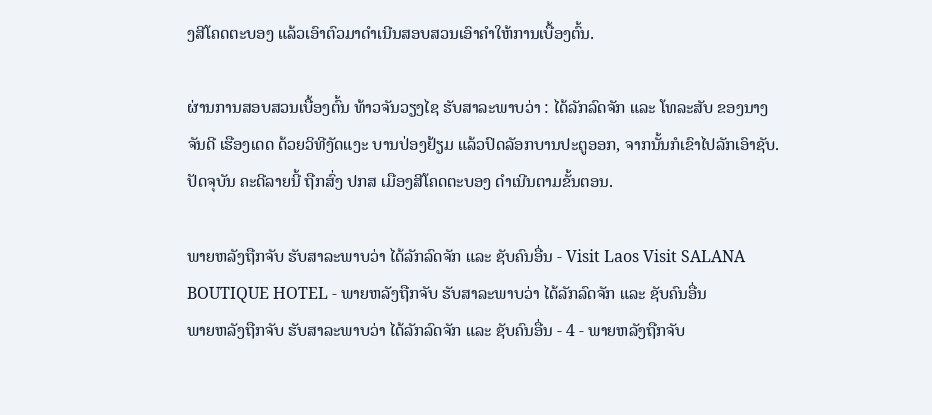ງສີໂຄດຕະບອງ ແລ້ວເອົາຕົວມາດຳເນີນສອບສວນເອົາຄຳໃຫ້ການເບື້ອງຕົ້ນ.

ຜ່ານການສອບສວນເບື້ອງຕົ້ນ ທ້າວຈັນວຽງໄຊ ຮັບສາລະພາບວ່າ : ໄດ້ລັກລົດຈັກ ແລະ ໂທລະສັບ ຂອງນາງ ຈັນດີ ເຮືອງເດດ ດ້ວຍວິທີງັດແງະ ບານປ່ອງຢ້ຽມ ແລ້ວປົດລັອກບານປະຕູອອກ, ຈາກນັ້ນກໍເຂົາໄປລັກເອົາຊັບ. ປັດຈຸບັນ ຄະດີລາຍນີ້ ຖືກສົ່ງ ປກສ ເມືອງສີໂຄດຕະບອງ ດຳເນີນຕາມຂັ້ນຕອນ.

ພາຍຫລັງຖືກຈັບ ຮັບສາລະພາບວ່າ ໄດ້ລັກລົດຈັກ ແລະ ຊັບຄົນອື່ນ - Visit Laos Visit SALANA BOUTIQUE HOTEL - ພາຍຫລັງຖືກຈັບ ຮັບສາລະພາບວ່າ ໄດ້ລັກລົດຈັກ ແລະ ຊັບຄົນອື່ນ
ພາຍຫລັງຖືກຈັບ ຮັບສາລະພາບວ່າ ໄດ້ລັກລົດຈັກ ແລະ ຊັບຄົນອື່ນ - 4 - ພາຍຫລັງຖືກຈັບ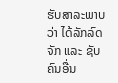ຮັບສາລະພາບວ່າ ໄດ້ລັກລົດຈັກ ແລະ ຊັບຄົນອື່ນ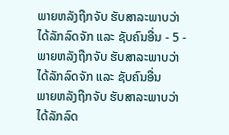ພາຍຫລັງຖືກຈັບ ຮັບສາລະພາບວ່າ ໄດ້ລັກລົດຈັກ ແລະ ຊັບຄົນອື່ນ - 5 - ພາຍຫລັງຖືກຈັບ ຮັບສາລະພາບວ່າ ໄດ້ລັກລົດຈັກ ແລະ ຊັບຄົນອື່ນ
ພາຍຫລັງຖືກຈັບ ຮັບສາລະພາບວ່າ ໄດ້ລັກລົດ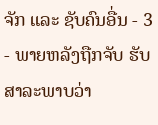ຈັກ ແລະ ຊັບຄົນອື່ນ - 3 - ພາຍຫລັງຖືກຈັບ ຮັບສາລະພາບວ່າ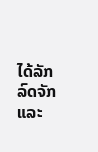ໄດ້ລັກລົດຈັກ ແລະ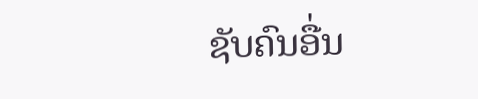ຊັບຄົນອື່ນ